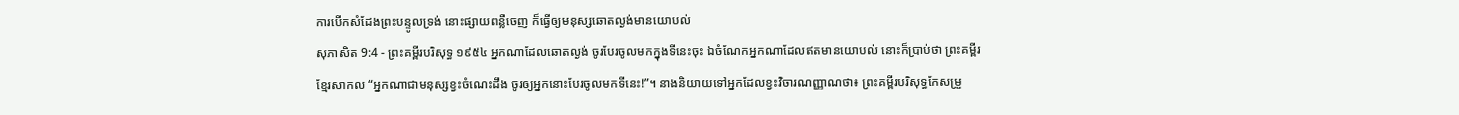ការបើកសំដែងព្រះបន្ទូលទ្រង់ នោះផ្សាយពន្លឺចេញ ក៏ធ្វើឲ្យមនុស្សឆោតល្ងង់មានយោបល់
សុភាសិត 9:4 - ព្រះគម្ពីរបរិសុទ្ធ ១៩៥៤ អ្នកណាដែលឆោតល្ងង់ ចូរបែរចូលមកក្នុងទីនេះចុះ ឯចំណែកអ្នកណាដែលឥតមានយោបល់ នោះក៏ប្រាប់ថា ព្រះគម្ពីរខ្មែរសាកល “អ្នកណាជាមនុស្សខ្វះចំណេះដឹង ចូរឲ្យអ្នកនោះបែរចូលមកទីនេះ!”។ នាងនិយាយទៅអ្នកដែលខ្វះវិចារណញ្ញាណថា៖ ព្រះគម្ពីរបរិសុទ្ធកែសម្រួ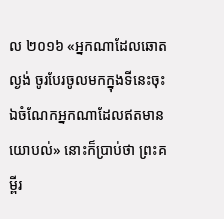ល ២០១៦ «អ្នកណាដែលឆោតល្ងង់ ចូរបែរចូលមកក្នុងទីនេះចុះ ឯចំណែកអ្នកណាដែលឥតមានយោបល់» នោះក៏ប្រាប់ថា ព្រះគម្ពីរ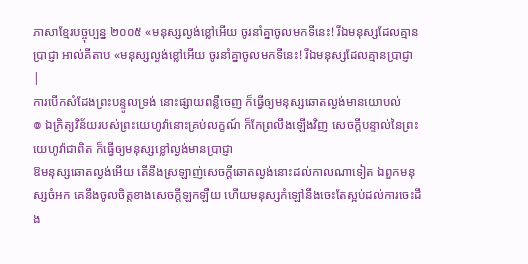ភាសាខ្មែរបច្ចុប្បន្ន ២០០៥ «មនុស្សល្ងង់ខ្លៅអើយ ចូរនាំគ្នាចូលមកទីនេះ! រីឯមនុស្សដែលគ្មានប្រាជ្ញា អាល់គីតាប «មនុស្សល្ងង់ខ្លៅអើយ ចូរនាំគ្នាចូលមកទីនេះ! រីឯមនុស្សដែលគ្មានប្រាជ្ញា |
ការបើកសំដែងព្រះបន្ទូលទ្រង់ នោះផ្សាយពន្លឺចេញ ក៏ធ្វើឲ្យមនុស្សឆោតល្ងង់មានយោបល់
៙ ឯក្រិត្យវិន័យរបស់ព្រះយេហូវ៉ានោះគ្រប់លក្ខណ៍ ក៏កែព្រលឹងឡើងវិញ សេចក្ដីបន្ទាល់នៃព្រះយេហូវ៉ាជាពិត ក៏ធ្វើឲ្យមនុស្សខ្លៅល្ងង់មានប្រាជ្ញា
ឱមនុស្សឆោតល្ងង់អើយ តើនឹងស្រឡាញ់សេចក្ដីឆោតល្ងង់នោះដល់កាលណាទៀត ឯពួកមនុស្សចំអក គេនឹងចូលចិត្តខាងសេចក្ដីឡកឡឺយ ហើយមនុស្សកំឡៅនឹងចេះតែស្អប់ដល់ការចេះដឹង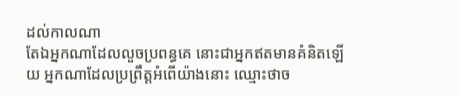ដល់កាលណា
តែឯអ្នកណាដែលលួចប្រពន្ធគេ នោះជាអ្នកឥតមានគំនិតឡើយ អ្នកណាដែលប្រព្រឹត្តអំពើយ៉ាងនោះ ឈ្មោះថាច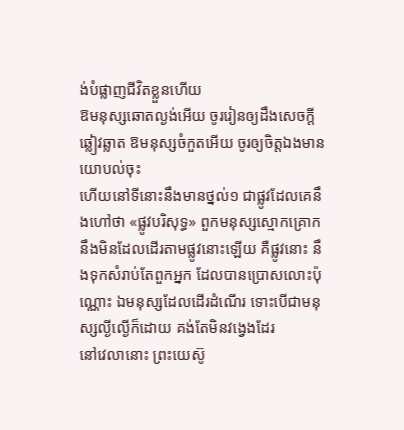ង់បំផ្លាញជីវិតខ្លួនហើយ
ឱមនុស្សឆោតល្ងង់អើយ ចូររៀនឲ្យដឹងសេចក្ដីឆ្លៀវឆ្លាត ឱមនុស្សចំកួតអើយ ចូរឲ្យចិត្តឯងមានយោបល់ចុះ
ហើយនៅទីនោះនឹងមានថ្នល់១ ជាផ្លូវដែលគេនឹងហៅថា «ផ្លូវបរិសុទ្ធ» ពួកមនុស្សស្មោកគ្រោកនឹងមិនដែលដើរតាមផ្លូវនោះឡើយ គឺផ្លូវនោះ នឹងទុកសំរាប់តែពួកអ្នក ដែលបានប្រោសលោះប៉ុណ្ណោះ ឯមនុស្សដែលដើរដំណើរ ទោះបើជាមនុស្សល្ងីល្ងើក៏ដោយ គង់តែមិនវង្វេងដែរ
នៅវេលានោះ ព្រះយេស៊ូ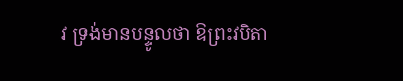វ ទ្រង់មានបន្ទូលថា ឱព្រះវបិតា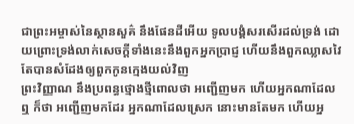ជាព្រះអម្ចាស់នៃស្ថានសួគ៌ នឹងផែនដីអើយ ទូលបង្គំសរសើរដល់ទ្រង់ ដោយព្រោះទ្រង់លាក់សេចក្ដីទាំងនេះនឹងពួកអ្នកប្រាជ្ញ ហើយនឹងពួកឈ្លាសវៃ តែបានសំដែងឲ្យពួកកូនក្មេងយល់វិញ
ព្រះវិញ្ញាណ នឹងប្រពន្ធថ្មោងថ្មីពោលថា អញ្ជើញមក ហើយអ្នកណាដែលឮ ក៏ថា អញ្ជើញមកដែរ អ្នកណាដែលស្រេក នោះមានតែមក ហើយអ្ន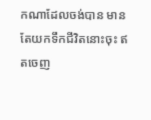កណាដែលចង់បាន មានតែយកទឹកជីវិតនោះចុះ ឥតចេញ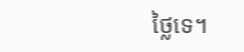ថ្លៃទេ។